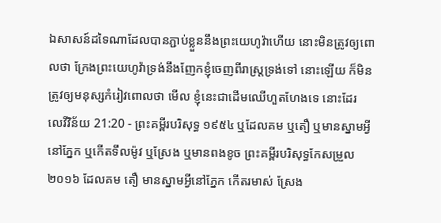ឯសាសន៍ដទៃណាដែលបានភ្ជាប់ខ្លួននឹងព្រះយេហូវ៉ាហើយ នោះមិនត្រូវឲ្យពោលថា ក្រែងព្រះយេហូវ៉ាទ្រង់នឹងញែកខ្ញុំចេញពីរាស្ត្រទ្រង់ទៅ នោះឡើយ ក៏មិនត្រូវឲ្យមនុស្សកំរៀវពោលថា មើល ខ្ញុំនេះជាដើមឈើហួតហែងទេ នោះដែរ
លេវីវិន័យ 21:20 - ព្រះគម្ពីរបរិសុទ្ធ ១៩៥៤ ឬដែលគម ឬតឿ ឬមានស្នាមអ្វីនៅភ្នែក ឬកើតទឹលម៉ូវ ឬស្រែង ឬមានពងខូច ព្រះគម្ពីរបរិសុទ្ធកែសម្រួល ២០១៦ ដែលគម តឿ មានស្នាមអ្វីនៅភ្នែក កើតរមាស់ ស្រែង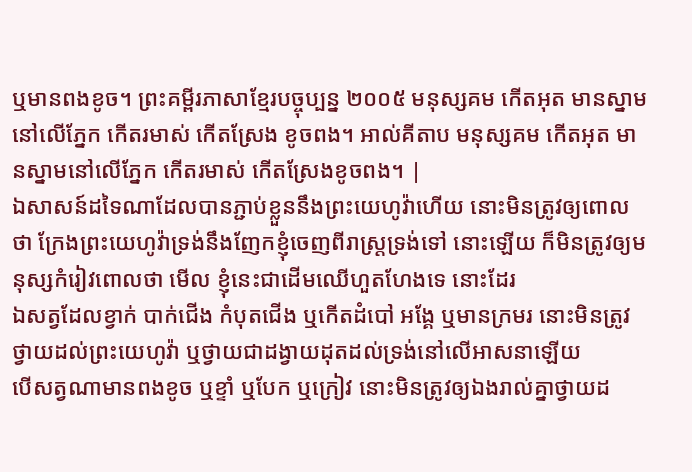ឬមានពងខូច។ ព្រះគម្ពីរភាសាខ្មែរបច្ចុប្បន្ន ២០០៥ មនុស្សគម កើតអុត មានស្នាមនៅលើភ្នែក កើតរមាស់ កើតស្រែង ខូចពង។ អាល់គីតាប មនុស្សគម កើតអុត មានស្នាមនៅលើភ្នែក កើតរមាស់ កើតស្រែងខូចពង។ |
ឯសាសន៍ដទៃណាដែលបានភ្ជាប់ខ្លួននឹងព្រះយេហូវ៉ាហើយ នោះមិនត្រូវឲ្យពោលថា ក្រែងព្រះយេហូវ៉ាទ្រង់នឹងញែកខ្ញុំចេញពីរាស្ត្រទ្រង់ទៅ នោះឡើយ ក៏មិនត្រូវឲ្យមនុស្សកំរៀវពោលថា មើល ខ្ញុំនេះជាដើមឈើហួតហែងទេ នោះដែរ
ឯសត្វដែលខ្វាក់ បាក់ជើង កំបុតជើង ឬកើតដំបៅ អង្គែ ឬមានក្រមរ នោះមិនត្រូវថ្វាយដល់ព្រះយេហូវ៉ា ឬថ្វាយជាដង្វាយដុតដល់ទ្រង់នៅលើអាសនាឡើយ
បើសត្វណាមានពងខូច ឬខ្ទាំ ឬបែក ឬក្រៀវ នោះមិនត្រូវឲ្យឯងរាល់គ្នាថ្វាយដ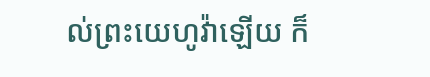ល់ព្រះយេហូវ៉ាឡើយ ក៏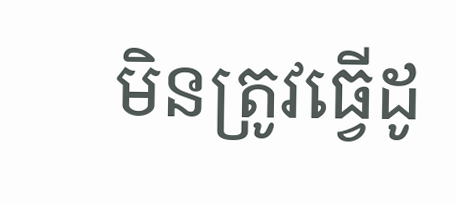មិនត្រូវធ្វើដូ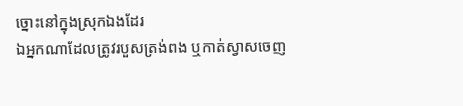ច្នោះនៅក្នុងស្រុកឯងដែរ
ឯអ្នកណាដែលត្រូវរបួសត្រង់ពង ឬកាត់ស្វាសចេញ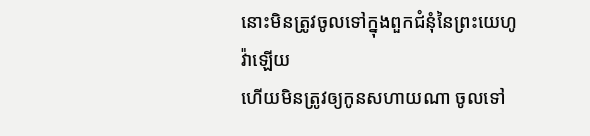នោះមិនត្រូវចូលទៅក្នុងពួកជំនុំនៃព្រះយេហូវ៉ាឡើយ
ហើយមិនត្រូវឲ្យកូនសហាយណា ចូលទៅ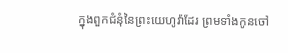ក្នុងពួកជំនុំនៃព្រះយេហូវ៉ាដែរ ព្រមទាំងកូនចៅ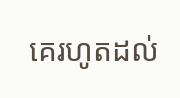គេរហូតដល់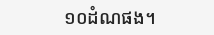១០ដំណផង។